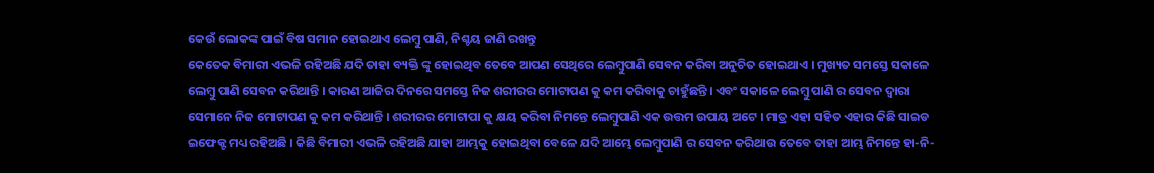କେଉଁ ଲୋକଙ୍କ ପାଇଁ ବିଷ ସମାନ ହୋଇଥାଏ ଲେମ୍ବୁ ପାଣି, ନିଶ୍ଚୟ ଜାଣି ରଖନ୍ତୁ
କେତେକ ବିମାରୀ ଏଭଳି ରହିଅଛି ଯଦି ତାହା ବ୍ୟକ୍ତି ଙ୍କୁ ହୋଇଥିବ ତେବେ ଆପଣ ସେଥିରେ ଲେମ୍ବୁପାଣି ସେବନ କରିବା ଅନୁଚିତ ହୋଇଥାଏ । ମୁଖ୍ୟତ ସମସ୍ତେ ସକାଳେ ଲେମ୍ବୁ ପାଣି ସେବନ କରିଥାନ୍ତି । କାରଣ ଆଜିର ଦିନରେ ସମସ୍ତେ ନିଜ ଶରୀରର ମୋଟାପଣ କୁ କମ କରିବାକୁ ଚାହୁଁଛନ୍ତି । ଏବଂ ସକାଳେ ଲେମ୍ବୁ ପାଣି ର ସେବନ ଦ୍ଵାରା ସେମାନେ ନିଜ ମୋଟାପଣ କୁ କମ କରିଥାନ୍ତି । ଶରୀରର ମୋଟାପା କୁ କ୍ଷୟ କରିବା ନିମନ୍ତେ ଲେମ୍ବୁପାଣି ଏକ ଉତ୍ତମ ଉପାୟ ଅଟେ । ମାତ୍ର ଏହା ସହିତ ଏହାର କିଛି ସାଇଡ ଇଫେକ୍ଟ ମଧ୍ୟ ରହିଅଛି । କିଛି ବିମାରୀ ଏଭଳି ରହିଅଛି ଯାହା ଆମ୍ଭକୁ ହୋଇଥିବା ବେଳେ ଯଦି ଆମ୍ଭେ ଲେମ୍ବୁପାଣି ର ସେବନ କରିଥାଉ ତେବେ ତାହା ଆମ୍ଭ ନିମନ୍ତେ ହା-ନି-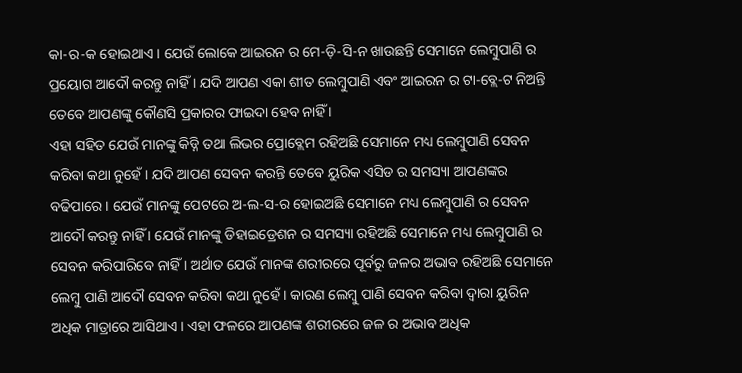କା-ର-କ ହୋଇଥାଏ । ଯେଉଁ ଲୋକେ ଆଇରନ ର ମେ-ଡ଼ି-ସି-ନ ଖାଉଛନ୍ତି ସେମାନେ ଲେମ୍ବୁପାଣି ର ପ୍ରୟୋଗ ଆଦୌ କରନ୍ତୁ ନାହିଁ । ଯଦି ଆପଣ ଏକା ଶୀତ ଲେମ୍ବୁପାଣି ଏବଂ ଆଇରନ ର ଟା-ବ୍ଲେ-ଟ ନିଅନ୍ତି ତେବେ ଆପଣଙ୍କୁ କୌଣସି ପ୍ରକାରର ଫାଇଦା ହେବ ନାହିଁ ।
ଏହା ସହିତ ଯେଉଁ ମାନଙ୍କୁ କିଡ୍ନି ତଥା ଲିଭର ପ୍ରୋବ୍ଲେମ ରହିଅଛି ସେମାନେ ମଧ୍ୟ ଲେମ୍ବୁପାଣି ସେବନ କରିବା କଥା ନୁହେଁ । ଯଦି ଆପଣ ସେବନ କରନ୍ତି ତେବେ ୟୁରିକ ଏସିଡ ର ସମସ୍ୟା ଆପଣଙ୍କର ବଢିପାରେ । ଯେଉଁ ମାନଙ୍କୁ ପେଟରେ ଅ-ଲ-ସ-ର ହୋଇଅଛି ସେମାନେ ମଧ୍ୟ ଲେମ୍ବୁପାଣି ର ସେବନ ଆଦୌ କରନ୍ତୁ ନାହିଁ । ଯେଉଁ ମାନଙ୍କୁ ଡିହାଇଡ୍ରେଶନ ର ସମସ୍ୟା ରହିଅଛି ସେମାନେ ମଧ୍ୟ ଲେମ୍ବୁପାଣି ର ସେବନ କରିପାରିବେ ନାହିଁ । ଅର୍ଥାତ ଯେଉଁ ମାନଙ୍କ ଶରୀରରେ ପୂର୍ବରୁ ଜଳର ଅଭାବ ରହିଅଛି ସେମାନେ ଲେମ୍ବୁ ପାଣି ଆଦୌ ସେବନ କରିବା କଥା ନୁହେଁ । କାରଣ ଲେମ୍ବୁ ପାଣି ସେବନ କରିବା ଦ୍ଵାରା ୟୁରିନ ଅଧିକ ମାତ୍ରାରେ ଆସିଥାଏ । ଏହା ଫଳରେ ଆପଣଙ୍କ ଶରୀରରେ ଜଳ ର ଅଭାବ ଅଧିକ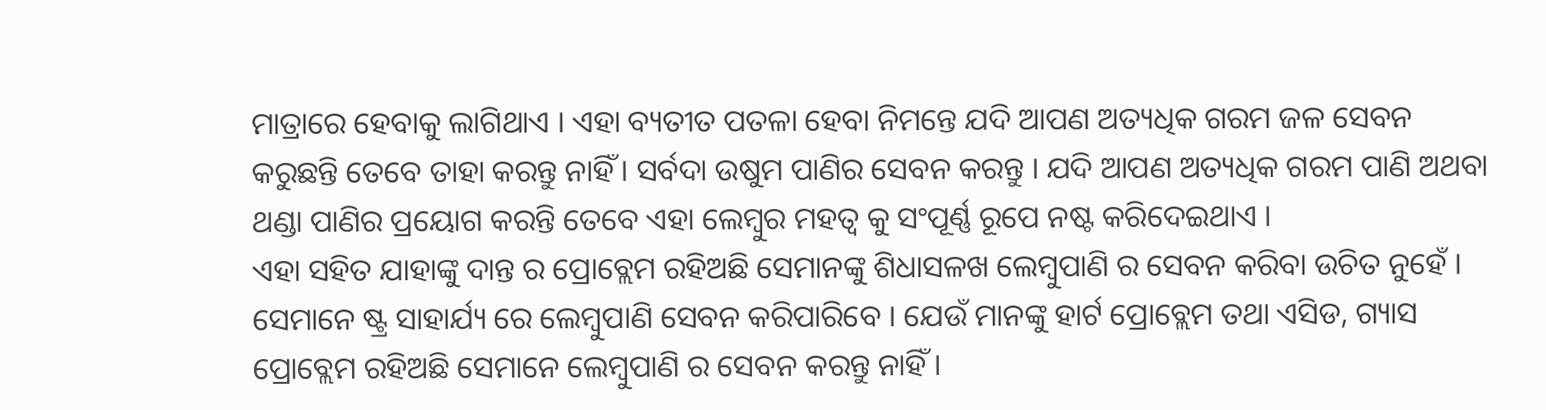ମାତ୍ରାରେ ହେବାକୁ ଲାଗିଥାଏ । ଏହା ବ୍ୟତୀତ ପତଳା ହେବା ନିମନ୍ତେ ଯଦି ଆପଣ ଅତ୍ୟଧିକ ଗରମ ଜଳ ସେବନ କରୁଛନ୍ତି ତେବେ ତାହା କରନ୍ତୁ ନାହିଁ । ସର୍ବଦା ଉଷୁମ ପାଣିର ସେବନ କରନ୍ତୁ । ଯଦି ଆପଣ ଅତ୍ୟଧିକ ଗରମ ପାଣି ଅଥବା ଥଣ୍ଡା ପାଣିର ପ୍ରୟୋଗ କରନ୍ତି ତେବେ ଏହା ଲେମ୍ବୁର ମହତ୍ଵ କୁ ସଂପୂର୍ଣ୍ଣ ରୂପେ ନଷ୍ଟ କରିଦେଇଥାଏ ।
ଏହା ସହିତ ଯାହାଙ୍କୁ ଦାନ୍ତ ର ପ୍ରୋବ୍ଲେମ ରହିଅଛି ସେମାନଙ୍କୁ ଶିଧାସଳଖ ଲେମ୍ବୁପାଣି ର ସେବନ କରିବା ଉଚିତ ନୁହେଁ । ସେମାନେ ଷ୍ଟ୍ର ସାହାର୍ଯ୍ୟ ରେ ଲେମ୍ବୁପାଣି ସେବନ କରିପାରିବେ । ଯେଉଁ ମାନଙ୍କୁ ହାର୍ଟ ପ୍ରୋବ୍ଲେମ ତଥା ଏସିଡ, ଗ୍ୟାସ ପ୍ରୋବ୍ଲେମ ରହିଅଛି ସେମାନେ ଲେମ୍ବୁପାଣି ର ସେବନ କରନ୍ତୁ ନାହିଁ ।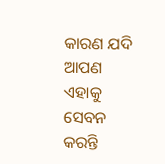କାରଣ ଯଦି ଆପଣ ଏହାକୁ ସେବନ କରନ୍ତି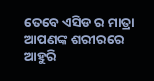ତେବେ ଏସିଡ ର ମାତ୍ରା ଆପଣଙ୍କ ଶରୀରରେ ଆହୁରି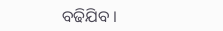ବଢିଯିବ ।